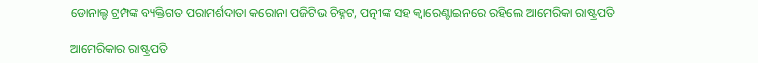ଡୋନାଲ୍ଡ ଟ୍ରମ୍ପଙ୍କ ବ୍ୟକ୍ତିଗତ ପରାମର୍ଶଦାତା କରୋନା ପଜିଟିଭ ଚିହ୍ନଟ, ପତ୍ନୀଙ୍କ ସହ କ୍ୱାରେଣ୍ଟାଇନରେ ରହିଲେ ଆମେରିକା ରାଷ୍ଟ୍ରପତି

ଆମେରିକାର ରାଷ୍ଟ୍ରପତି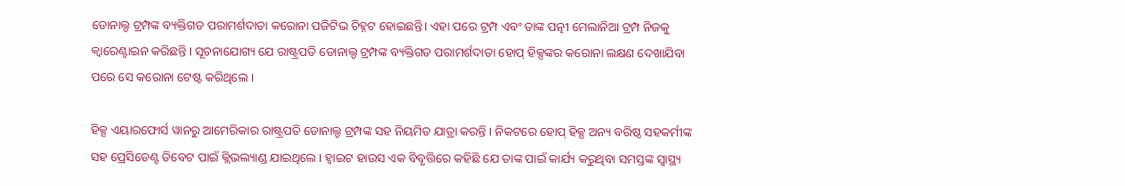ଡୋନାଲ୍ଡ ଟ୍ରମ୍ପଙ୍କ ବ୍ୟକ୍ତିଗତ ପରାମର୍ଶଦାତା କରୋନା ପଜିଟିଭ ଚିହ୍ନଟ ହୋଇଛନ୍ତି। ଏହା ପରେ ଟ୍ରମ୍ପ ଏବଂ ତାଙ୍କ ପତ୍ନୀ ମେଲାନିଆ ଟ୍ରମ୍ପ ନିଜକୁ କ୍ୱାରେଣ୍ଟାଇନ କରିଛନ୍ତି । ସୂଚନାଯୋଗ୍ୟ ଯେ ରାଷ୍ଟ୍ରପତି ଡୋନାଲ୍ଡ ଟ୍ରମ୍ପଙ୍କ ବ୍ୟକ୍ତିଗତ ପରାମର୍ଶଦାତା ହୋପ୍ ହିକ୍ସଙ୍କର କରୋନା ଲକ୍ଷଣ ଦେଖାଯିବା ପରେ ସେ କରୋନା ଟେଷ୍ଟ କରିଥିଲେ ।

ହିକ୍ସ ଏୟାରଫୋର୍ସ ୱାନରୁ ଆମେରିକାର ରାଷ୍ଟ୍ରପତି ଡୋନାଲ୍ଡ ଟ୍ରମ୍ପଙ୍କ ସହ ନିୟମିତ ଯାତ୍ରା କରନ୍ତି । ନିକଟରେ ହୋପ୍ ହିକ୍ସ ଅନ୍ୟ ବରିଷ୍ଠ ସହକର୍ମୀଙ୍କ ସହ ପ୍ରେସିଡେଣ୍ଟ ଡିବେଟ ପାଇଁ କ୍ଲିଭଲ୍ୟାଣ୍ଡ ଯାଇଥିଲେ । ହ୍ୱାଇଟ ହାଉସ ଏକ ବିବୃତ୍ତିରେ କହିଛି ଯେ ତାଙ୍କ ପାଇଁ କାର୍ଯ୍ୟ କରୁଥିବା ସମସ୍ତଙ୍କ ସ୍ୱାସ୍ଥ୍ୟ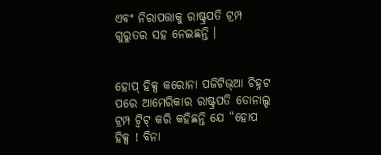ଏବଂ ନିରାପତ୍ତାକୁ ରାଷ୍ଟ୍ରପତି ଟ୍ରମ୍ପ ଗୁରୁତର ସହ ନେଇଛନ୍ତି ।


ହୋପ୍ ହିକ୍ସ କରୋନା ପଜିଟିଭ୍ଆ ଚିହ୍ନଟ ପରେ ଆମେରିକାର ରାଷ୍ଟ୍ରପତି ଡୋନାଲ୍ଡ ଟ୍ରମ୍ପ ଟ୍ୱିଟ୍ କରି କହିଛନ୍ତି ଯେ “ହୋପ ହିକ୍ସ ! ବିନା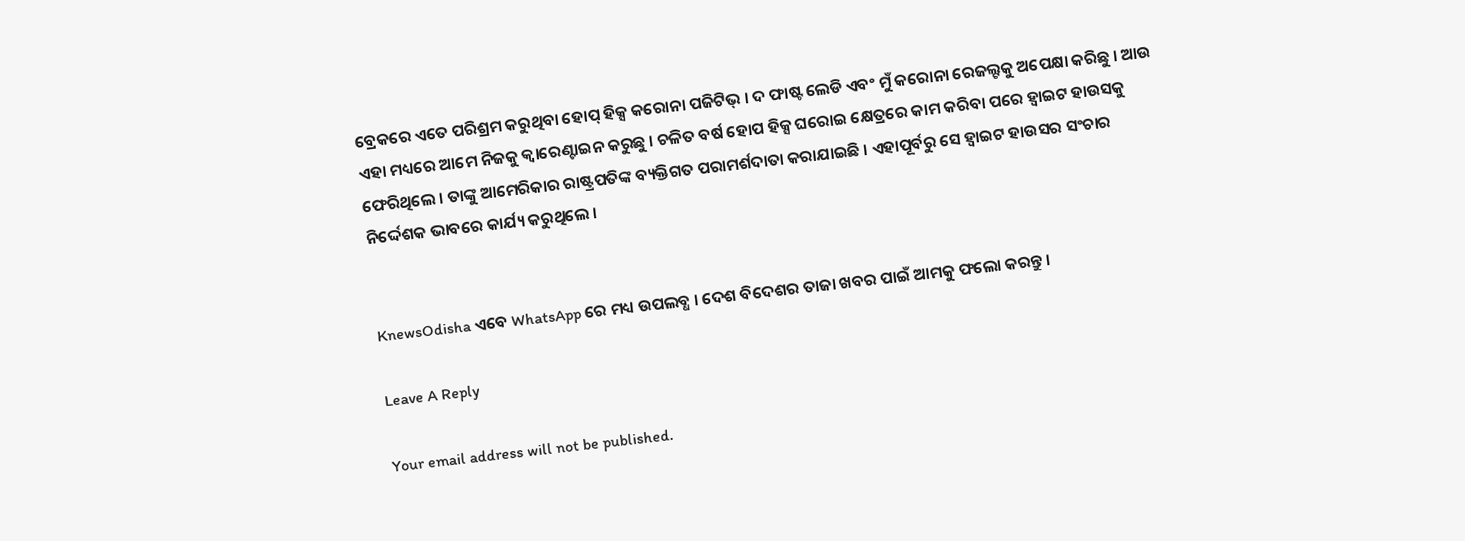ବ୍ରେକରେ ଏତେ ପରିଶ୍ରମ କରୁଥିବା ହୋପ୍ ହିକ୍ସ କରୋନା ପଜିଟିଭ୍ । ଦ ଫାଷ୍ଟ ଲେଡି ଏବଂ ମୁଁ କରୋନା ରେଜଲ୍ଟକୁ ଅପେକ୍ଷା କରିଛୁ । ଆଉ ଏହା ମଧ୍ୟରେ ଆମେ ନିଜକୁ କ୍ୱାରେଣ୍ଟାଇନ କରୁଛୁ । ଚଳିତ ବର୍ଷ ହୋପ ହିକ୍ସ ଘରୋଇ କ୍ଷେତ୍ରରେ କାମ କରିବା ପରେ ହ୍ୱାଇଟ ହାଉସକୁ ଫେରିଥିଲେ । ତାଙ୍କୁ ଆମେରିକାର ରାଷ୍ଟ୍ରପତିଙ୍କ ବ୍ୟକ୍ତିଗତ ପରାମର୍ଶଦାତା କରାଯାଇଛି । ଏହାପୂର୍ବରୁ ସେ ହ୍ୱାଇଟ ହାଉସର ସଂଚାର ନିର୍ଦ୍ଦେଶକ ଭାବରେ କାର୍ଯ୍ୟ କରୁଥିଲେ ।


KnewsOdisha ଏବେ WhatsApp ରେ ମଧ୍ୟ ଉପଲବ୍ଧ । ଦେଶ ବିଦେଶର ତାଜା ଖବର ପାଇଁ ଆମକୁ ଫଲୋ କରନ୍ତୁ ।

Leave A Reply

Your email address will not be published.